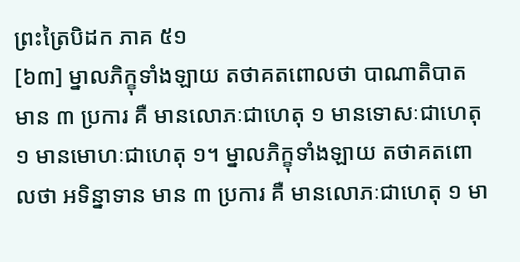ព្រះត្រៃបិដក ភាគ ៥១
[៦៣] ម្នាលភិក្ខុទាំងឡាយ តថាគតពោលថា បាណាតិបាត មាន ៣ ប្រការ គឺ មានលោភៈជាហេតុ ១ មានទោសៈជាហេតុ ១ មានមោហៈជាហេតុ ១។ ម្នាលភិក្ខុទាំងឡាយ តថាគតពោលថា អទិន្នាទាន មាន ៣ ប្រការ គឺ មានលោភៈជាហេតុ ១ មា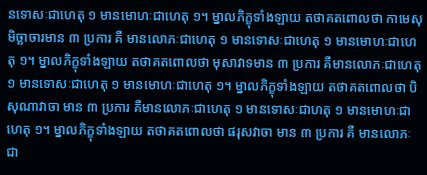នទោសៈជាហេតុ ១ មានមោហៈជាហេតុ ១។ ម្នាលភិក្ខុទាំងឡាយ តថាគតពោលថា កាមេសុមិច្ឆាចារមាន ៣ ប្រការ គឺ មានលោភៈជាហេតុ ១ មានទោសៈជាហេតុ ១ មានមោហៈជាហេតុ ១។ ម្នាលភិក្ខុទាំងឡាយ តថាគតពោលថា មុសាវាទមាន ៣ ប្រការ គឺមានលោភៈជាហេតុ ១ មានទោសៈជាហេតុ ១ មានមោហៈជាហេតុ ១។ ម្នាលភិក្ខុទាំងឡាយ តថាគតពោលថា បិសុណាវាចា មាន ៣ ប្រការ គឺមានលោភៈជាហេតុ ១ មានទោសៈជាហតុ ១ មានមោហៈជាហេតុ ១។ ម្នាលភិក្ខុទាំងឡាយ តថាគតពោលថា ផរុសវាចា មាន ៣ ប្រការ គឺ មានលោភៈជា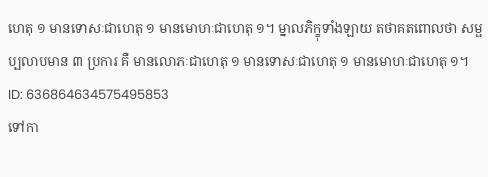ហេតុ ១ មានទោសៈជាហេតុ ១ មានមោហៈជាហេតុ ១។ ម្នាលភិក្ខុទាំងឡាយ តថាគតពោលថា សម្ផប្បលាបមាន ៣ ប្រការ គឺ មានលោភៈជាហេតុ ១ មានទោសៈជាហេតុ ១ មានមោហៈជាហេតុ ១។
ID: 636864634575495853
ទៅកា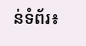ន់ទំព័រ៖